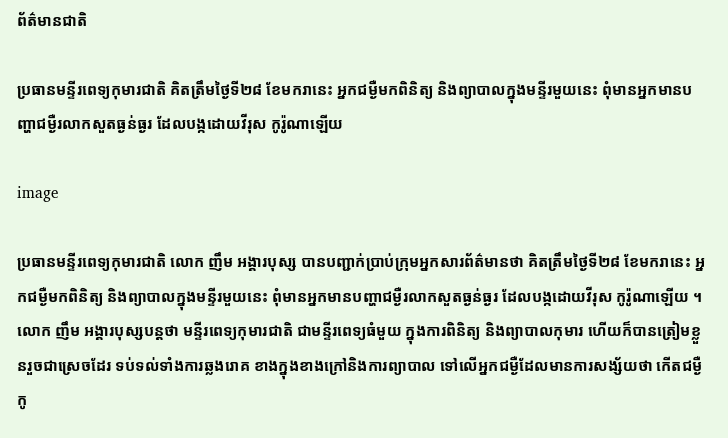ព័ត៌មានជាតិ

ប្រធានមន្ទីរពេទ្យកុមារជាតិ គិតត្រឹមថ្ងៃទី២៨ ខែមករានេះ អ្នកជម្ងឺមកពិនិត្យ និងព្យាបាលក្នុងមន្ទីរមួយនេះ ពុំមានអ្នកមានបញ្ហាជម្ងឺរលាកសួតធ្ងន់ធ្ងរ ដែលបង្កដោយវីរុស កូរ៉ូណាឡើយ

image

ប្រធានមន្ទីរពេទ្យកុមារជាតិ លោក ញឹម អង្គារបុស្ស បានបញ្ជាក់ប្រាប់ក្រុមអ្នកសារព័ត៌មានថា គិតត្រឹមថ្ងៃទី២៨ ខែមករានេះ អ្នកជម្ងឺមកពិនិត្យ និងព្យាបាលក្នុងមន្ទីរមួយនេះ ពុំមានអ្នកមានបញ្ហាជម្ងឺរលាកសួតធ្ងន់ធ្ងរ ដែលបង្កដោយវីរុស កូរ៉ូណាឡើយ ។ លោក ញឹម អង្គារបុស្សបន្តថា មន្ទីរពេទ្យកុមារជាតិ ជាមន្ទីរពេទ្យធំមួយ ក្នុងការពិនិត្យ និងព្យាបាលកុមារ ហើយក៏បានត្រៀមខ្លួនរួចជាស្រេចដែរ ទប់ទល់ទាំងការឆ្លងរោគ ខាងក្នុងខាងក្រៅនិងការព្យាបាល ទៅលើអ្នកជម្ងឺដែលមានការសង្ស័យថា កើតជម្ងឺកូ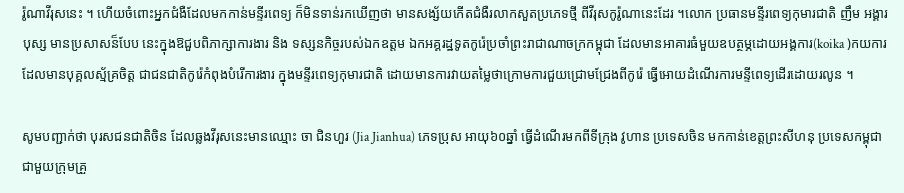រ៉ូណាវីរុសនេះ ។ ហើយចំពោះអ្នកជំងឺដែលមកកាន់មន្ទីរពេទ្យ ក៏មិនទាន់រកឃើញថា មានសង្ស័យកើតជំងឺរលាកសួតប្រភេទថ្មី ពីវីរុសកូរ៉ូណានេះដែរ ។លោក ប្រធានមន្ទីរពេទ្យកុមារជាតិ ញឹម អង្គារបុស្ស មានប្រសាសន៏បែប នេះក្នុងឱជួបពិភាក្សាការងារ និង ទស្សនកិច្ចរបស់ឯកឧត្តម ឯកអគ្គរដ្ឋទូតកូរ៉េប្រចាំព្រះរាជាណាចក្រកម្ពុជា ដែលមានអាគារធំមួយឧបត្ថម្ភដោយអង្គការ(koika )កយការ  ដែលមានបុគ្គលស្ម័គ្រចិត្ត ជាជនជាតិកូរ៉េកំពុងបំរើការងារ ក្នុងមន្ទីរពេទ្យកុមារជាតិ ដោយមានការវាយតម្លៃថាក្រោមការជួយជ្រោមជ្រែងពីកូរ៉េ ធ្វើអោយដំណើរការមន្ទីពេទ្យដើរដោយរលូន ។

សូមបញ្ជាក់ថា បុរសជនជាតិចិន ដែលឆ្លងវីរុសនេះមានឈ្មោះ ចា ជិនហួរ (Jia Jianhua) ភេទប្រុស អាយុ៦០ឆ្នាំ ធ្វើដំណើរមកពីទីក្រុង វូហាន ប្រទេសចិន មកកាន់ខេត្តព្រះសីហនុ ប្រទេសកម្ពុជា  ជាមួយក្រុមគ្រួ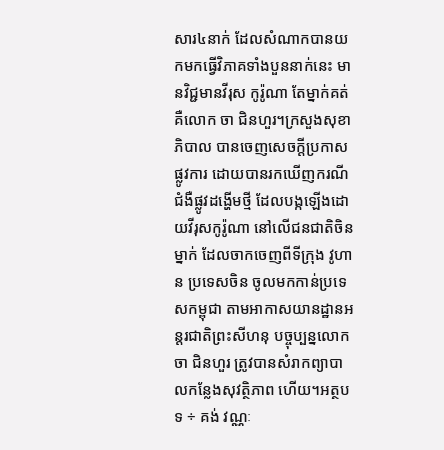សារ៤នាក់ ដែលសំណាកបានយកមកធ្វើវិភាគទាំងបួននាក់នេះ មានវិជ្ជមានវីរុស កូរ៉ូណា តែម្នាក់គត់គឺលោក ចា ជិនហួរ។ក្រសួងសុខាភិបាល បានចេញសេចក្តីប្រកាសផ្លូវការ ដោយបានរកឃើញករណីជំងឺផ្លូវដង្ហើមថ្មី ដែលបង្កឡើងដោយវីរុសកូរ៉ូណា នៅលើជនជាតិចិនម្នាក់ ដែលចាកចេញពីទីក្រុង វូហាន ប្រទេសចិន ចូលមកកាន់ប្រទេសកម្ពុជា តាមអាកាសយានដ្ឋានអន្តរជាតិព្រះសីហនុ បច្ចុប្បន្នលោក ចា ជិនហួរ ត្រូវបានសំរាកព្យាបាលកន្លែងសុវត្ថិភាព ហើយ។អត្ថបទ ÷ គង់ វណ្ណៈ